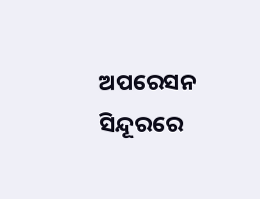ଅପରେସନ ସିନ୍ଦୂରରେ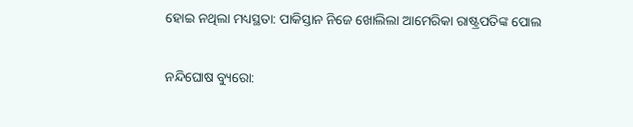ହୋଇ ନଥିଲା ମଧ୍ୟସ୍ଥତା: ପାକିସ୍ତାନ ନିଜେ ଖୋଲିଲା ଆମେରିକା ରାଷ୍ଟ୍ରପତିଙ୍କ ପୋଲ

ନନ୍ଦିଘୋଷ ବ୍ୟୁରୋ: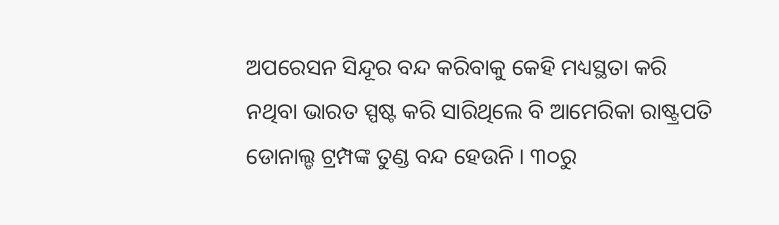ଅପରେସନ ସିନ୍ଦୂର ବନ୍ଦ କରିବାକୁ କେହି ମଧ୍ୟସ୍ଥତା କରି ନଥିବା ଭାରତ ସ୍ପଷ୍ଟ କରି ସାରିଥିଲେ ବି ଆମେରିକା ରାଷ୍ଟ୍ରପତି ଡୋନାଲ୍ଡ ଟ୍ରମ୍ପଙ୍କ ତୁଣ୍ଡ ବନ୍ଦ ହେଉନି । ୩୦ରୁ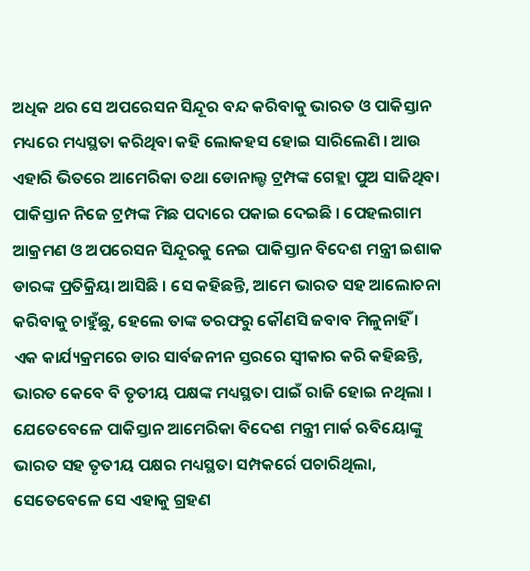ଅଧିକ ଥର ସେ ଅପରେସନ ସିନ୍ଦୂର ବନ୍ଦ କରିବାକୁ ଭାରତ ଓ ପାକିସ୍ତାନ ମଧ୍ୟରେ ମଧ୍ୟସ୍ଥତା କରିଥିବା କହି ଲୋକହସ ହୋଇ ସାରିଲେଣି । ଆଉ ଏହାରି ଭିତରେ ଆମେରିକା ତଥା ଡୋନାଲ୍ଡ ଟ୍ରମ୍ପଙ୍କ ଗେହ୍ଲା ପୁଅ ସାଜିଥିବା ପାକିସ୍ତାନ ନିଜେ ଟ୍ରମ୍ପଙ୍କ ମିଛ ପଦାରେ ପକାଇ ଦେଇଛି । ପେହଲଗାମ ଆକ୍ରମଣ ଓ ଅପରେସନ ସିନ୍ଦୂରକୁ ନେଇ ପାକିସ୍ତାନ ବିଦେଶ ମନ୍ତ୍ରୀ ଇଶାକ ଡାରଙ୍କ ପ୍ରତିକ୍ରିୟା ଆସିଛି । ସେ କହିଛନ୍ତି, ଆମେ ଭାରତ ସହ ଆଲୋଚନା କରିବାକୁ ଚାହୁଁଛୁ, ହେଲେ ତାଙ୍କ ତରଫରୁ କୌଣସି ଜବାବ ମିଳୁନାହିଁ ।
ଏକ କାର୍ଯ୍ୟକ୍ରମରେ ଡାର ସାର୍ବଜନୀନ ସ୍ତରରେ ସ୍ବୀକାର କରି କହିଛନ୍ତି, ଭାରତ କେବେ ବି ତୃତୀୟ ପକ୍ଷଙ୍କ ମଧ୍ୟସ୍ଥତା ପାଇଁ ରାଜି ହୋଇ ନଥିଲା । ଯେତେବେଳେ ପାକିସ୍ତାନ ଆମେରିକା ବିଦେଶ ମନ୍ତ୍ରୀ ମାର୍କ ଋବିୟୋଙ୍କୁ ଭାରତ ସହ ତୃତୀୟ ପକ୍ଷର ମଧ୍ୟସ୍ଥତା ସମ୍ପକର୍ରେ ପଚାରିଥିଲା, ସେତେବେଳେ ସେ ଏହାକୁ ଗ୍ରହଣ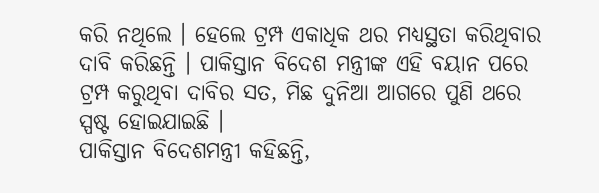କରି ନଥିଲେ । ହେଲେ ଟ୍ରମ୍ପ ଏକାଧିକ ଥର ମଧ୍ୟସ୍ଥତା କରିଥିବାର ଦାବି କରିଛନ୍ତି । ପାକିସ୍ତାନ ବିଦେଶ ମନ୍ତ୍ରୀଙ୍କ ଏହି ବୟାନ ପରେ ଟ୍ରମ୍ପ କରୁଥିବା ଦାବିର ସତ, ମିଛ ଦୁନିଆ ଆଗରେ ପୁଣି ଥରେ ସ୍ପଷ୍ଟ ହୋଇଯାଇଛି ।
ପାକିସ୍ତାନ ବିଦେଶମନ୍ତ୍ରୀ କହିଛନ୍ତି,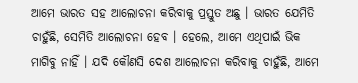ଆମେ ଭାରତ ସହ ଆଲୋଚନା କରିବାକୁ ପ୍ରସ୍ତୁତ ଅଛୁ । ଭାରତ ଯେମିତି ଚାହୁଁଛି, ସେମିତି ଆଲୋଚନା ହେବ । ହେଲେ, ଆମେ ଏଥିପାଇଁ ଭିକ ମାଗିବୁ ନାହିଁ । ଯଦି କୌଣସି ଦେଶ ଆଲୋଚନା କରିବାକୁ ଚାହୁଁଛି, ଆମେ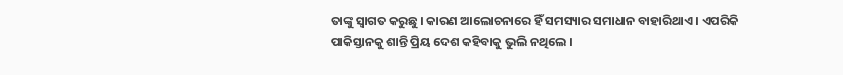ତାଙ୍କୁ ସ୍ବାଗତ କରୁଛୁ । କାରଣ ଆଲୋଚନାରେ ହିଁ ସମସ୍ୟାର ସମାଧାନ ବାହାରିଥାଏ । ଏପରିକି ପାକିସ୍ତାନକୁ ଶାନ୍ତି ପ୍ରିୟ ଦେଶ କହିବାକୁ ଭୁଲି ନଥିଲେ ।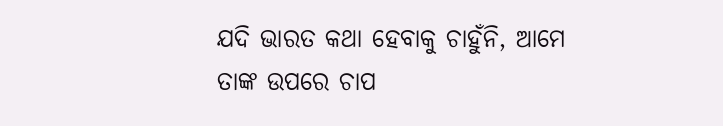ଯଦି ଭାରତ କଥା ହେବାକୁ ଚାହୁଁନି, ଆମେ ତାଙ୍କ ଉପରେ ଚାପ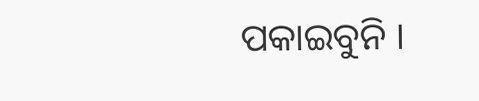ପକାଇବୁନି ।